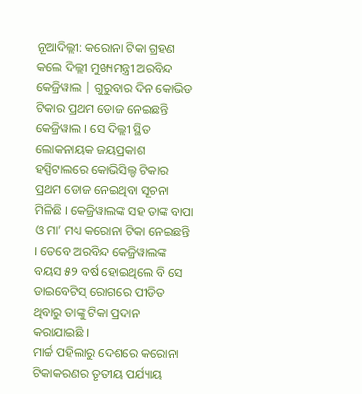ନୂଆଦିଲ୍ଲୀ: କରୋନା ଟିକା ଗ୍ରହଣ କଲେ ଦିଲ୍ଲୀ ମୁଖ୍ୟମନ୍ତ୍ରୀ ଅରବିନ୍ଦ କେଜ୍ରିୱାଲ | ଗୁରୁବାର ଦିନ କୋଭିଡ ଟିକାର ପ୍ରଥମ ଡୋଜ ନେଇଛନ୍ତି କେଜ୍ରିୱାଲ । ସେ ଦିଲ୍ଲୀ ସ୍ଥିତ ଲୋକନାୟକ ଜୟପ୍ରକାଶ ହସ୍ପିଟାଲରେ କୋଭିସିଲ୍ଡ ଟିକାର ପ୍ରଥମ ଡୋଜ ନେଇଥିବା ସୂଚନା ମିଳିଛି । କେଜ୍ରିୱାଲଙ୍କ ସହ ତାଙ୍କ ବାପା ଓ ମା’ ମଧ୍ୟ କରୋନା ଟିକା ନେଇଛନ୍ତି । ତେବେ ଅରବିନ୍ଦ କେଜ୍ରିୱାଲଙ୍କ ବୟସ ୫୨ ବର୍ଷ ହୋଇଥିଲେ ବି ସେ ଡାଇବେଟିସ୍ ରୋଗରେ ପୀଡିତ ଥିବାରୁ ତାଙ୍କୁ ଟିକା ପ୍ରଦାନ କରାଯାଇଛି ।
ମାର୍ଚ୍ଚ ପହିଲାରୁ ଦେଶରେ କରୋନା ଟିକାକରଣର ତୃତୀୟ ପର୍ଯ୍ୟାୟ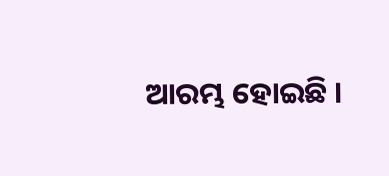ଆରମ୍ଭ ହୋଇଛି ।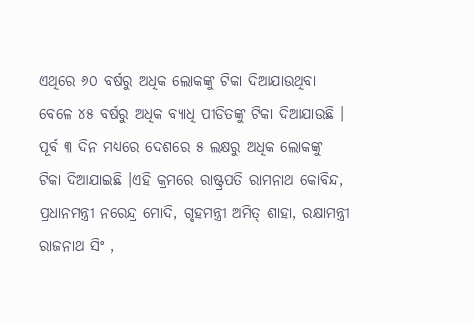ଏଥିରେ ୬୦ ବର୍ଷରୁ ଅଧିକ ଲୋକଙ୍କୁ ଟିକା ଦିଆଯାଉଥିବା ବେଳେ ୪୫ ବର୍ଷରୁ ଅଧିକ ବ୍ୟାଧି ପୀଡିତଙ୍କୁ ଟିକା ଦିଆଯାଉଛି । ପୂର୍ବ ୩ ଦିନ ମଧ୍ୟରେ ଦେଶରେ ୫ ଲକ୍ଷରୁ ଅଧିକ ଲୋକଙ୍କୁ ଟିକା ଦିଆଯାଇଛି ।ଏହି କ୍ରମରେ ରାଷ୍ଟ୍ରପତି ରାମନାଥ କୋବିନ୍ଦ, ପ୍ରଧାନମନ୍ତ୍ରୀ ନରେନ୍ଦ୍ର ମୋଦି, ଗୃହମନ୍ତ୍ରୀ ଅମିତ୍ ଶାହା, ରକ୍ଷାମନ୍ତ୍ରୀ ରାଜନାଥ ସିଂ ,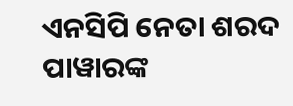ଏନସିପି ନେତା ଶରଦ ପାୱାରଙ୍କ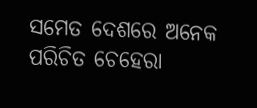ସମେତ ଦେଶରେ ଅନେକ ପରିଚିତ ଚେହେରା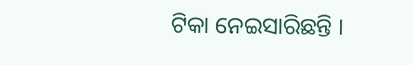ଟିକା ନେଇସାରିଛନ୍ତି ।